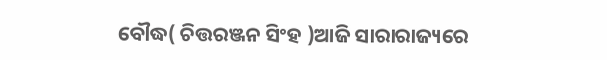ବୌଦ୍ଧ( ଚିତ୍ତରଞ୍ଜନ ସିଂହ )ଆଜି ସାରାରାଜ୍ୟରେ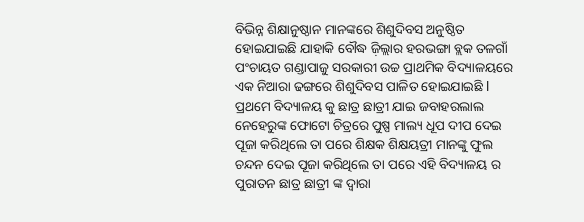ବିଭିନ୍ନ ଶିକ୍ଷାନୁଷ୍ଠାନ ମାନଙ୍କରେ ଶିଶୁଦିବସ ଅନୁଷ୍ଠିତ ହୋଇଯାଇଛି ଯାହାକି ବୌଦ୍ଧ ଜ଼ିଲ୍ଲାର ହରଭଙ୍ଗା ବ୍ଲକ ତଳଗାଁ ପଂଚାୟତ ଗଣ୍ଡାପାଜୁ ସରକାରୀ ଉଚ୍ଚ ପ୍ରାଥମିକ ବିଦ୍ୟାଳୟରେ ଏକ ନିଆରା ଢଙ୍ଗରେ ଶିଶୁଦିବସ ପାଳିତ ହୋଇଯାଇଛି l ପ୍ରଥମେ ବିଦ୍ୟାଳୟ କୁ ଛାତ୍ର ଛାତ୍ରୀ ଯାଇ ଜବାହରଲାଲ ନେହେରୁଙ୍କ ଫୋଟୋ ଚିତ୍ରରେ ପୁଷ୍ପ ମାଲ୍ୟ ଧୂପ ଦୀପ ଦେଇ ପୂଜା କରିଥିଲେ ତା ପରେ ଶିକ୍ଷକ ଶିକ୍ଷୟତ୍ରୀ ମାନଙ୍କୁ ଫୁଲ ଚନ୍ଦନ ଦେଇ ପୂଜା କରିଥିଲେ ତା ପରେ ଏହି ବିଦ୍ୟାଳୟ ର ପୁରାତନ ଛାତ୍ର ଛାତ୍ରୀ ଙ୍କ ଦ୍ୱାରା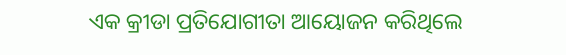ଏକ କ୍ରୀଡା ପ୍ରତିଯୋଗୀତା ଆୟୋଜନ କରିଥିଲେ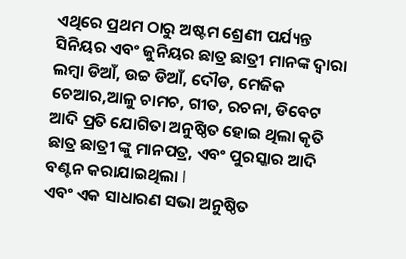ଏଥିରେ ପ୍ରଥମ ଠାରୁ ଅଷ୍ଟମ ଶ୍ରେଣୀ ପର୍ଯ୍ୟନ୍ତ ସିନିୟର ଏବଂ ଜୁନିୟର ଛାତ୍ର ଛାତ୍ରୀ ମାନଙ୍କ ଦ୍ୱାରା ଲମ୍ବା ଡିଆଁ, ଉଚ୍ଚ ଡିଆଁ, ଦୌଡ, ମେଜିକ ଚେଆର,ଆଳୁ ଚାମଚ, ଗୀତ, ରଚନା, ଡିବେଟ ଆଦି ପ୍ରତି ଯୋଗିତା ଅନୁଷ୍ଠିତ ହୋଇ ଥିଲା କୃତି ଛାତ୍ର ଛାତ୍ରୀ ଙ୍କୁ ମାନପତ୍ର, ଏବଂ ପୁରସ୍କାର ଆଦି ବଣ୍ଟନ କରାଯାଇଥିଲା l
ଏବଂ ଏକ ସାଧାରଣ ସଭା ଅନୁଷ୍ଠିତ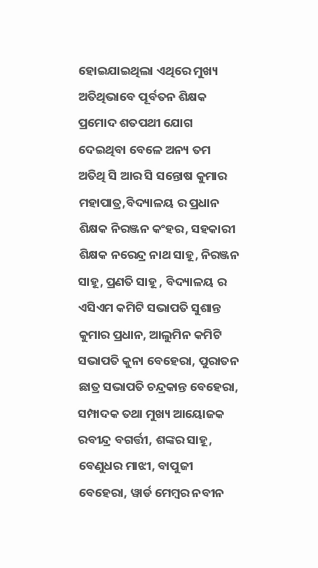ହୋଇଯାଇଥିଲା ଏଥିରେ ମୁଖ୍ୟ ଅତିଥିଭାବେ ପୂର୍ବତନ ଶିକ୍ଷକ ପ୍ରମୋଦ ଶତପଥୀ ଯୋଗ ଦେଇଥିବା ବେଳେ ଅନ୍ୟ ତମ ଅତିଥି ସି ଆର ସି ସନ୍ତୋଷ କୁମାର ମହାପାତ୍ର,ବିଦ୍ୟାଳୟ ର ପ୍ରଧାନ ଶିକ୍ଷକ ନିରଞ୍ଜନ କଂହର, ସହକାରୀ ଶିକ୍ଷକ ନରେନ୍ଦ୍ର ନାଥ ସାହୂ, ନିରଞ୍ଜନ ସାହୂ, ପ୍ରଣତି ସାହୂ , ବିଦ୍ୟାଳୟ ର ଏସିଏମ କମିଟି ସଭାପତି ସୁଶାନ୍ତ କୁମାର ପ୍ରଧାନ, ଆଲୁମିନ କମିଟି ସଭାପତି କୁନା ବେହେରା, ପୁରାତନ ଛାତ୍ର ସଭାପତି ଚନ୍ଦ୍ରକାନ୍ତ ବେହେରା, ସମ୍ପାଦକ ତଥା ମୁଖ୍ୟ ଆୟୋଜକ ରବୀନ୍ଦ୍ର ବଗର୍ତ୍ତୀ, ଶଙ୍କର ସାହୂ, ବେଣୁଧର ମାଝୀ, ବାପୁଜୀ ବେହେରା, ୱାର୍ଡ ମେମ୍ବର ନବୀନ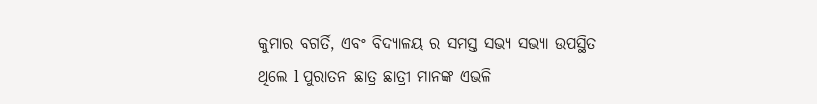କୁମାର ବଗର୍ତି, ଏବଂ ବିଦ୍ୟାଳୟ ର ସମସ୍ତ ସଭ୍ୟ ସଭ୍ୟା ଉପସ୍ଥିତ ଥିଲେ l ପୁରାତନ ଛାତ୍ର ଛାତ୍ରୀ ମାନଙ୍କ ଏଭଳି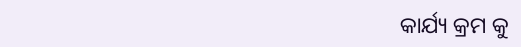କାର୍ଯ୍ୟ କ୍ରମ କୁ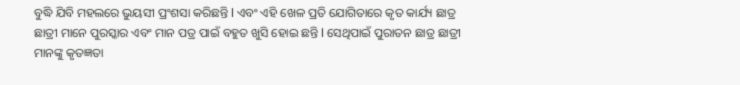ବୁଦ୍ଧି ଯିବି ମହଲରେ ଭୁୟସୀ ପ୍ରଂଶସା କରିଛନ୍ତି l ଏବଂ ଏହି ଖେଳ ପ୍ରତି ଯୋଗିତାରେ କୃତ କାର୍ଯ୍ୟ ଛାତ୍ର ଛାତ୍ରୀ ମାନେ ପୁରସ୍କାର ଏବଂ ମାନ ପତ୍ର ପାଇଁ ବହୁତ ଖୁସି ହୋଇ ଛନ୍ତି l ସେଥିପାଇଁ ପୁରାତନ ଛାତ୍ର ଛାତ୍ରୀ ମାନଙ୍କୁ କୃତଜ୍ଞତା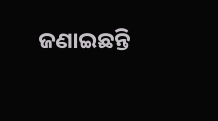ଜଣାଇଛନ୍ତି